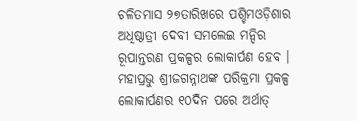ଚଳିତମାସ ୨୭ତାରିଖରେ ପଶ୍ଚିମଓଡ଼ିଶାର ଅଧିଷ୍ଠାତ୍ରୀ ଦେବୀ ସମଲେଇ ମନ୍ଦିର ରୂପାନ୍ତରଣ ପ୍ରକଳ୍ପର ଲୋକାର୍ପଣ ହେବ । ମହାପ୍ରଭୁ ଶ୍ରୀଜଗନ୍ନାଥଙ୍କ ପରିକ୍ରମା ପ୍ରକଳ୍ପ ଲୋକାର୍ପଣର ୧୦ଦିନ ପରେ ଅର୍ଥାତ୍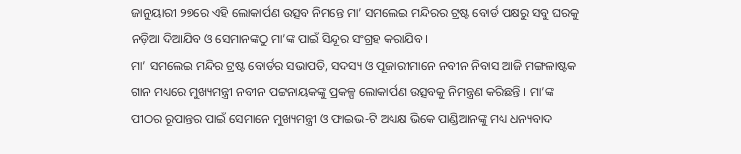ଜାନୁୟାରୀ ୨୭ରେ ଏହି ଲୋକାର୍ପଣ ଉତ୍ସବ ନିମନ୍ତେ ମା’ ସମଲେଇ ମନ୍ଦିରର ଟ୍ରଷ୍ଟ ବୋର୍ଡ ପକ୍ଷରୁ ସବୁ ଘରକୁ ନଡ଼ିଆ ଦିଆଯିବ ଓ ସେମାନଙ୍କଠୁ ମା’ଙ୍କ ପାଇଁ ସିନ୍ଦୂର ସଂଗ୍ରହ କରାଯିବ ।
ମା’ ସମଲେଇ ମନ୍ଦିର ଟ୍ରଷ୍ଟ ବୋର୍ଡର ସଭାପତି, ସଦସ୍ୟ ଓ ପୂଜାରୀମାନେ ନବୀନ ନିବାସ ଆଜି ମଙ୍ଗଳାଷ୍ଟକ ଗାନ ମଧ୍ୟରେ ମୁଖ୍ୟମନ୍ତ୍ରୀ ନବୀନ ପଟ୍ଟନାୟକଙ୍କୁ ପ୍ରକଳ୍ପ ଲୋକାର୍ପଣ ଉତ୍ସବକୁ ନିମନ୍ତ୍ରଣ କରିଛନ୍ତି । ମା’ଙ୍କ ପୀଠର ରୂପାନ୍ତର ପାଇଁ ସେମାନେ ମୁଖ୍ୟମନ୍ତ୍ରୀ ଓ ଫାଇଭ-ଟି ଅଧ୍ୟକ୍ଷ ଭିକେ ପାଣ୍ଡିଆନଙ୍କୁ ମଧ୍ୟ ଧନ୍ୟବାଦ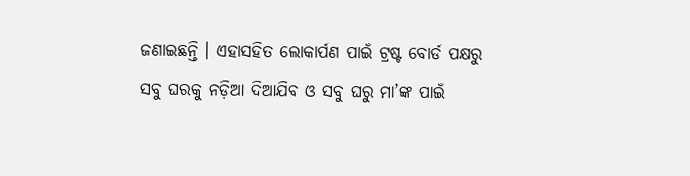ଜଣାଇଛନ୍ତି । ଏହାସହିତ ଲୋକାର୍ପଣ ପାଇଁ ଟ୍ରଷ୍ଟ ବୋର୍ଡ ପକ୍ଷରୁ ସବୁ ଘରକୁ ନଡ଼ିଆ ଦିଆଯିବ ଓ ସବୁ ଘରୁ ମା’ଙ୍କ ପାଇଁ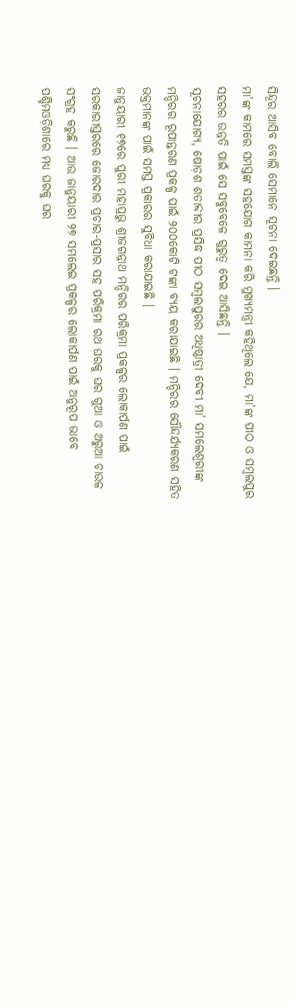ସିନ୍ଦୂର ଆସିବ ବୋଲି ସେମାନେ ସୂଚନା ଦେଇଛନ୍ତି ।
ମା’ଙ୍କ କାମରେ ସମସ୍ତଙ୍କ ସହଯୋଗ କାମନା କରି ମୁଖ୍ୟମନ୍ତ୍ରୀ କହିଥିଲେ ଯେ, ମା’ଙ୍କ ପୀଠ ଓ ସମ୍ବଲପୁର ସହରର ଉନ୍ନତି ପାଇଁ ସେ ସବୁବେଳେ ଗୁରୁତ୍ୱ ଦେଇ ଆସିଛନ୍ତି ।
ସୂଚନାଯୋଗ୍ୟ, ଷୋଡ଼ଶ ଶତାବ୍ଦୀର ପ୍ରସିଦ୍ଧ ପୀଠ ସମ୍ବଲପୁରର ଅଧିଷ୍ଠାତ୍ରୀ ଦେବୀ ମା’ ସମଲେଶ୍ୱରୀଙ୍କ ମନ୍ଦିରର ରୂପାନ୍ତରଣ ପ୍ରକଳ୍ପ ପାଇଁ ୨୦୦କୋଟି ଟଙ୍କା ବ୍ୟୟ କରାଯାଇଛି । ମନ୍ଦିରର ସୌନ୍ଦର୍ଯ୍ୟକରଣ ସହିତ ଭକ୍ତମାନଙ୍କ ପାଇଁ ସମସ୍ତ ପ୍ରକାରର ସୁବିଧା କରାଯାଇଛି ।
ଜାନୁୟାରୀ ୧୭ରେ ପୁରୀ ମହାପ୍ରଭୁ ଶ୍ରୀଜଗନ୍ନାଥ ମନ୍ଦିରର ପରିକ୍ରମା ପ୍ରକଳ୍ପର ଲୋକାର୍ପଣ ପାଇଁ ସରକାରୀସ୍ତରରେ ଜୋରଦାର ପ୍ରଚାର-ପ୍ରସାର ସହ ପରିକ୍ରମା ରଥ ଘରକୁ ଘର ଗୁଆ ଓ ଅରୁଆ ଚାଉଳ ସଂଗ୍ରହ କରୁଛି । ଆଉ ଜାନୁୟାରୀ ୨୭ ସମଲେଇ ପ୍ରକଳ୍ପର ଲୋକାର୍ପଣ ପାଇଁ ଅନୁରୂପ ଭାବେ ପଶ୍ଚିମଓଡ଼ିଶାରେ ମଧ୍ୟ ଘରକୁ ଘର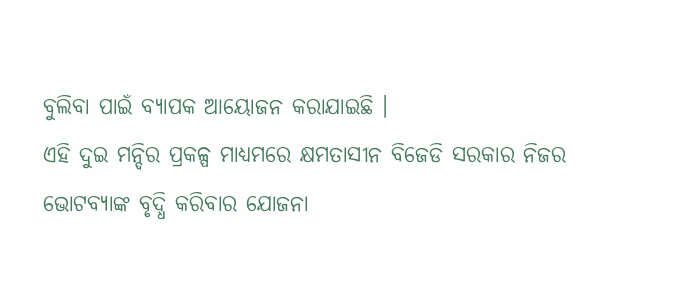ବୁଲିବା ପାଇଁ ବ୍ୟାପକ ଆୟୋଜନ କରାଯାଇଛି ।
ଏହି ଦୁଇ ମନ୍ଦିର ପ୍ରକଳ୍ପ ମାଧ୍ୟମରେ କ୍ଷମତାସୀନ ବିଜେଡି ସରକାର ନିଜର ଭୋଟବ୍ୟାଙ୍କ ବୃଦ୍ଧି କରିବାର ଯୋଜନା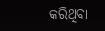କରିଥିବା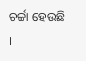ଚର୍ଚ୍ଚା ହେଉଛି ।